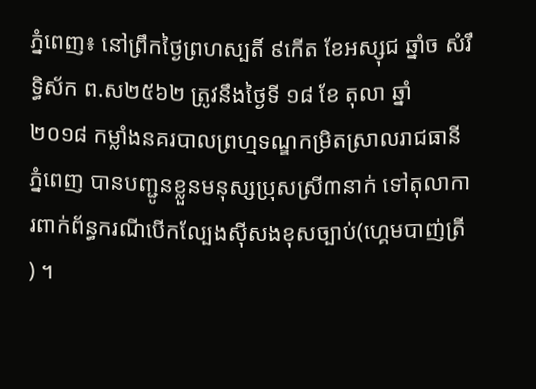ភ្នំពេញ៖ នៅព្រឹកថ្ងៃព្រហស្បតិ៍ ៩កើត ខែអស្សុជ ឆ្នាំច សំរឹទ្ធិស័ក ព.ស២៥៦២ ត្រូវនឹងថ្ងៃទី ១៨ ខែ តុលា ឆ្នាំ ២០១៨ កម្លាំងនគរបាលព្រហ្មទណ្ឌកម្រិតស្រាលរាជធានីភ្នំពេញ បានបញ្ជូនខ្លួនមនុស្សប្រុសស្រី៣នាក់ ទៅតុលាការពាក់ព័ន្ធករណីបើកល្បែងស៊ីសងខុសច្បាប់(ហ្គេមបាញ់ត្រី ) ។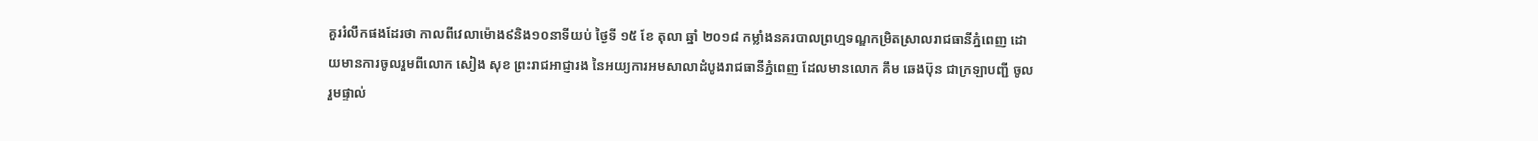គួររំលឹកផងដែរថា កាលពីវេលាម៉ោង៩និង១០នាទីយប់ ថ្ងៃទី ១៥ ខែ តុលា ឆ្នាំ ២០១៨ កម្លាំងនគរបាលព្រហ្មទណ្ឌកម្រិតស្រាលរាជធានីភ្នំពេញ ដោយមានការចូលរួមពីលោក សៀង សុខ ព្រះរាជអាជ្ញារង នៃអយ្យការអមសាលាដំបូងរាជធានីភ្នំពេញ ដែលមានលោក គឹម ឆេងប៊ុន ជាក្រឡាបញ្ជី ចូលរួមផ្ទាល់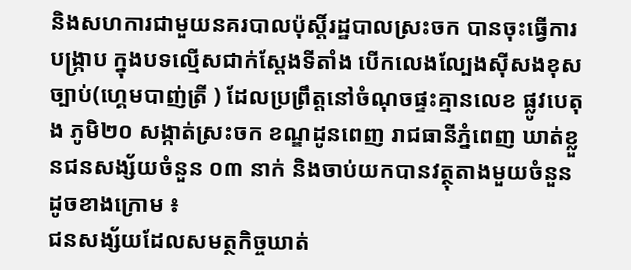និងសហការជាមួយនគរបាលប៉ុស្តិ៍រដ្ឋបាលស្រះចក បានចុះធ្វើការបង្រ្កាប ក្នុងបទល្មើសជាក់សែ្តងទីតាំង បើកលេងល្បែងស៊ីសងខុសច្បាប់(ហ្គេមបាញ់ត្រី ) ដែលប្រព្រឹត្តនៅចំណុចផ្ទះគ្មានលេខ ផ្លូវបេតុង ភូមិ២០ សង្កាត់ស្រះចក ខណ្ឌដូនពេញ រាជធានីភ្នំពេញ ឃាត់ខ្លួនជនសង្ស័យចំនួន ០៣ នាក់ និងចាប់យកបានវត្ថុតាងមួយចំនួនដូចខាងក្រោម ៖
ជនសង្ស័យដែលសមត្ថកិច្ចឃាត់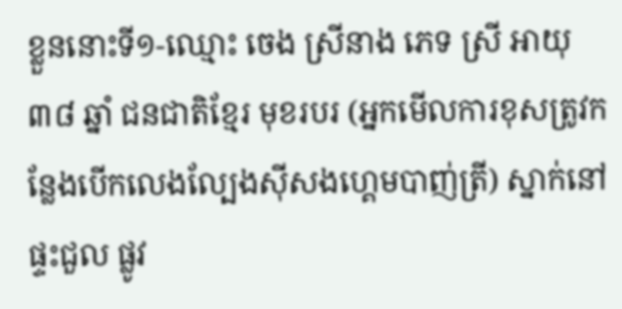ខ្លួននោះទី១-ឈ្មោះ ចេង ស្រីនាង ភេទ ស្រី អាយុ ៣៨ ឆ្នាំ ជនជាតិខ្មែរ មុខរបរ (អ្នកមើលការខុសត្រូវកន្លែងបើកលេងល្បែងស៊ីសងហ្គេមបាញ់ត្រី) ស្នាក់នៅផ្ទះជួល ផ្លូវ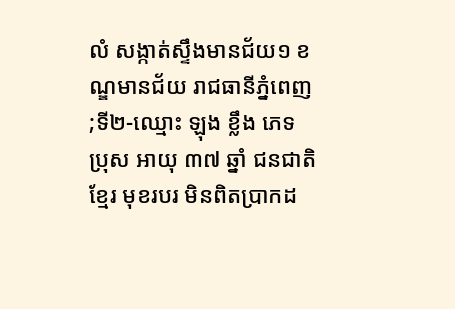លំ សង្កាត់ស្ទឹងមានជ័យ១ ខណ្ឌមានជ័យ រាជធានីភ្នំពេញ ;ទី២-ឈ្មោះ ឡុង ខ្លឹង ភេទ ប្រុស អាយុ ៣៧ ឆ្នាំ ជនជាតិខ្មែរ មុខរបរ មិនពិតប្រាកដ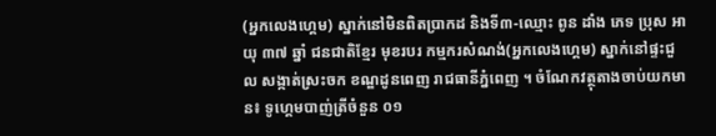(អ្នកលេងហ្គេម) ស្នាក់នៅមិនពិតប្រាកដ និងទី៣-ឈ្មោះ ពូន ដាំង ភេទ ប្រុស អាយុ ៣៧ ឆ្នាំ ជនជាតិខ្មែរ មុខរបរ កម្មករសំណង់(អ្នកលេងហ្គេម) ស្នាក់នៅផ្ទះជួល សង្កាត់ស្រះចក ខណ្ឌដូនពេញ រាជធានីភ្នំពេញ ។ ចំណែកវត្ថុតាងចាប់យកមាន៖ ទូហ្គេមបាញ់ត្រីចំនួន ០១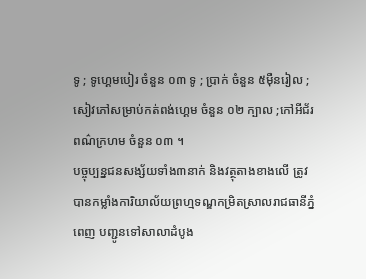ទូ ; ទូហ្គេមបៀរ ចំនួន ០៣ ទូ ; ប្រាក់ ចំនួន ៥ម៉ឺនរៀល ; សៀវភៅសម្រាប់កត់ពង់ហ្គេម ចំនួន ០២ ក្បាល ;កៅអីជ័រ ពណ៌ក្រហម ចំនួន ០៣ ។
បច្ចុប្បន្នជនសង្ស័យទាំង៣នាក់ និងវត្ថុតាងខាងលើ ត្រូវបានកម្លាំងការិយាល័យព្រហ្មទណ្ឌកម្រិតស្រាលរាជធានីភ្នំពេញ បញ្ជូនទៅសាលាដំបូង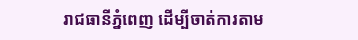រាជធានីភ្នំពេញ ដើម្បីចាត់ការតាម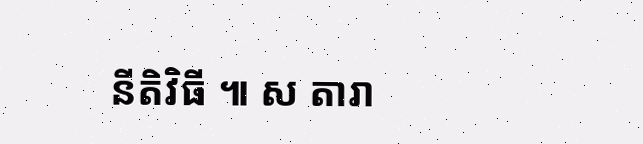នីតិវិធី ៕ ស តារា